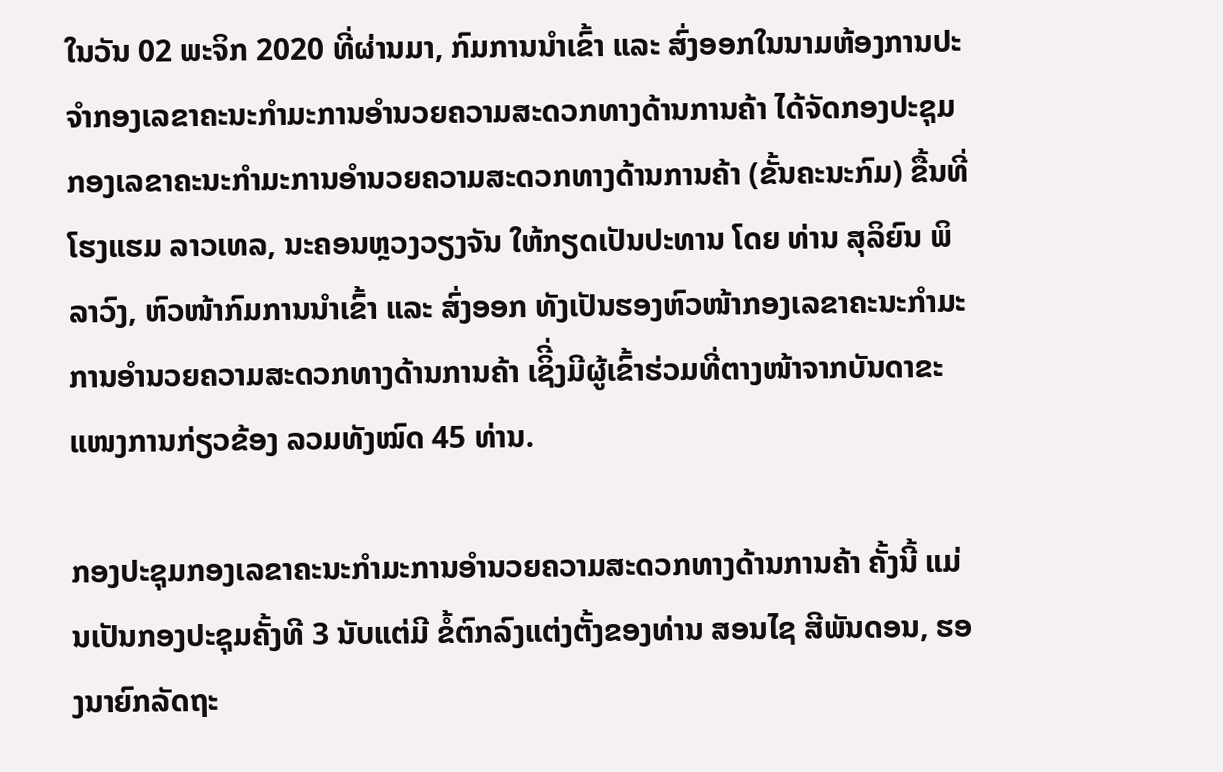ໃນວັນ 02 ພະຈິກ 2020 ທີ່ຜ່ານມາ, ກົມການນໍາເຂົ້າ ແລະ ສົ່ງອອກໃນນາມຫ້ອງການປະຈໍາກອງເລຂາຄະນະກໍາມະການອໍານວຍຄວາມສະດວກທາງດ້ານການຄ້າ ໄດ້ຈັດກອງປະຊຸມກອງເລຂາຄະນະກໍາມະການອໍານວຍຄວາມສະດວກທາງດ້ານການຄ້າ (ຂັ້ນຄະນະກົມ) ຂື້ນທີ່ໂຮງແຮມ ລາວເທລ, ນະຄອນຫຼວງວຽງຈັນ ໃຫ້ກຽດເປັນປະທານ ໂດຍ ທ່ານ ສຸລິຍົນ ພິລາວົງ, ຫົວໜ້າກົມການນໍາເຂົ້າ ແລະ ສົ່ງອອກ ທັງເປັນຮອງຫົວໜ້າກອງເລຂາຄະນະກໍາມະການອໍານວຍຄວາມສະດວກທາງດ້ານການຄ້າ ເຊິີ່ງມີຜູ້ເຂົ້າຮ່ວມທີ່ຕາງໜ້າຈາກບັນດາຂະແໜງການກ່ຽວຂ້ອງ ລວມທັງໝົດ 45 ທ່ານ.

ກອງປະຊຸມກອງເລຂາຄະນະກໍາມະການອໍານວຍຄວາມສະດວກທາງດ້ານການຄ້າ ຄັ້ງນີ້ ແມ່ນເປັນກອງປະຊຸມຄັ້ງທີ 3 ນັບແຕ່ມີ ຂໍ້ຕົກລົງແຕ່ງຕັ້ງຂອງທ່ານ ສອນໄຊ ສີພັນດອນ, ຮອງນາຍົກລັດຖະ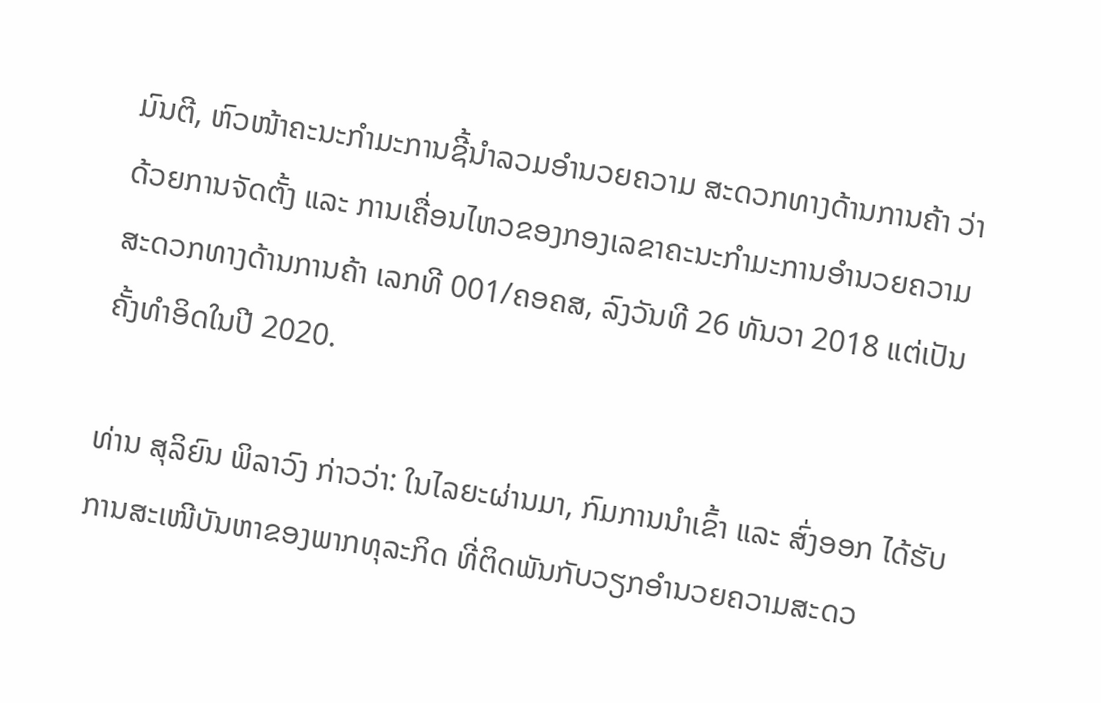ມົນຕີ, ຫົວໜ້າຄະນະກໍາມະການຊີ້ນໍາລວມອໍານວຍຄວາມ ສະດວກທາງດ້ານການຄ້າ ວ່າດ້ວຍການຈັດຕັ້ງ ແລະ ການເຄື່ອນໄຫວຂອງກອງເລຂາຄະນະກໍາມະການອໍານວຍຄວາມສະດວກທາງດ້ານການຄ້າ ເລກທີ 001/ຄອຄສ, ລົງວັນທີ 26 ທັນວາ 2018 ແຕ່ເປັນຄັ້ງທໍາອິດໃນປີ 2020.

ທ່ານ ສຸລິຍົນ ພິລາວົງ ກ່າວວ່າ: ໃນໄລຍະຜ່ານມາ, ກົມການນໍາເຂົ້າ ແລະ ສົ່ງອອກ ໄດ້ຮັບການສະເໜີບັນຫາຂອງພາກທຸລະກິດ ທີ່ຕິດພັນກັບວຽກອໍານວຍຄວາມສະດວ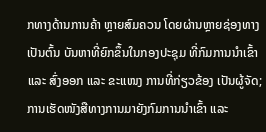ກທາງດ້ານການຄ້າ ຫຼາຍສົມຄວນ ໂດຍຜ່ານຫຼາຍຊ່ອງທາງ ເປັນຕົ້ນ ບັນຫາທີ່ຍົກຂຶ້ນໃນກອງປະຊຸມ ທີ່ກົມການນໍາເຂົ້າ ແລະ ສົ່ງອອກ ແລະ ຂະແໜງ ການທີ່ກ່ຽວຂ້ອງ ເປັນຜູ້ຈັດ; ການເຮັດໜັງສືທາງການມາຍັງກົມການນໍາເຂົ້າ ແລະ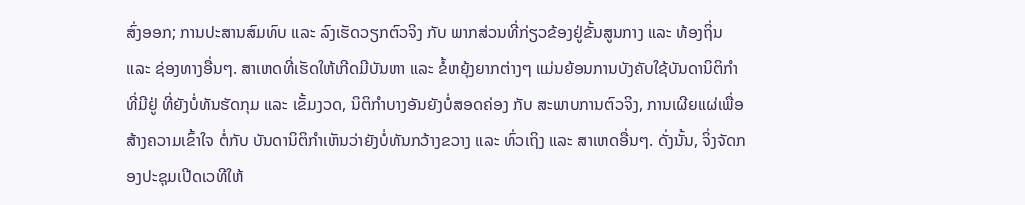ສົ່ງອອກ; ການປະສານສົມທົບ ແລະ ລົງເຮັດວຽກຕົວຈິງ ກັບ ພາກສ່ວນທີ່ກ່ຽວຂ້ອງຢູ່ຂັ້ນສູນກາງ ແລະ ທ້ອງຖິ່ນ ແລະ ຊ່ອງທາງອື່ນໆ. ສາເຫດທີ່ເຮັດໃຫ້ເກີດມີບັນຫາ ແລະ ຂໍ້ຫຍຸ້ງຍາກຕ່າງໆ ແມ່ນຍ້ອນການບັງຄັບໃຊ້ບັນດານິຕິກໍາທີ່ມີຢູ່ ທີ່ຍັງບໍ່ທັນຮັດກຸມ ແລະ ເຂັ້ມງວດ, ນິຕິກໍາບາງອັນຍັງບໍ່ສອດຄ່ອງ ກັບ ສະພາບການຕົວຈິງ, ການເຜີຍແຜ່ເພື່ອສ້າງຄວາມເຂົ້າໃຈ ຕໍ່ກັບ ບັນດານິຕິກໍາເຫັນວ່າຍັງບໍ່ທັນກວ້າງຂວາງ ແລະ ທົ່ວເຖິງ ແລະ ສາເຫດອື່ນໆ. ດັ່ງນັ້ນ, ຈິ່ງຈັດກອງປະຊຸມເປີດເວທີໃຫ້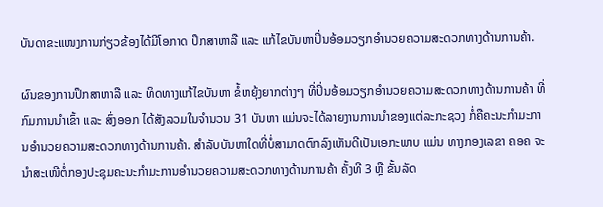ບັນດາຂະແໜງການກ່ຽວຂ້ອງໄດ້ມີໂອກາດ ປຶກສາຫາລື ແລະ ແກ້ໄຂບັນຫາປິ່ນອ້ອມວຽກອໍານວຍຄວາມສະດວກທາງດ້ານການຄ້າ.

ຜົນຂອງການປຶກສາຫາລື ແລະ ທິດທາງແກ້ໄຂບັນຫາ ຂໍ້ຫຍຸ້ງຍາກຕ່າງໆ ທີ່ປິ່ນອ້ອມວຽກອໍານວຍຄວາມສະດວກທາງດ້ານການຄ້າ ທີ່ກົມການນໍາເຂົ້າ ແລະ ສົ່ງອອກ ໄດ້ສັງລວມໃນຈໍານວນ 31 ບັນຫາ ແມ່ນຈະໄດ້ລາຍງານການນໍາຂອງແຕ່ລະກະຊວງ ກໍ່ຄືຄະນະກໍາມະການອໍານວຍຄວາມສະດວກທາງດ້ານການຄ້າ. ສໍາລັບບັນຫາໃດທີ່ບໍ່ສາມາດຕົກລົງເຫັນດີເປັນເອກະພາບ ແມ່ນ ທາງກອງເລຂາ ຄອຄ ຈະນໍາສະເໜີຕໍ່ກອງປະຊຸມຄະນະກໍາມະການອໍານວຍຄວາມສະດວກທາງດ້ານການຄ້າ ຄັ້ງທີ 3 ຫຼື ຂັ້ນລັດ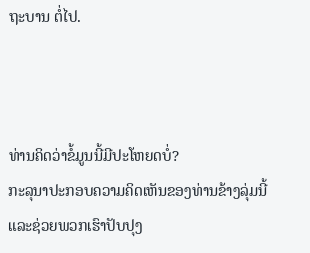ຖະບານ ຕໍ່ໄປ.



ທ່ານຄິດວ່າຂໍ້ມູນນີ້ມີປະໂຫຍດບໍ່?
ກະລຸນາປະກອບຄວາມຄິດເຫັນຂອງທ່ານຂ້າງລຸ່ມນີ້ ແລະຊ່ວຍພວກເຮົາປັບປຸງ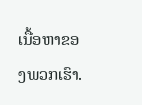ເນື້ອຫາຂອງພວກເຮົາ.